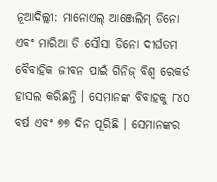ନୂଆଦିଲ୍ଲୀ: ମାନୋଏଲ୍ ଆଞ୍ଜେଲିମ୍ ଡିନୋ ଏବଂ ମାରିଆ ଡି ସୌସା ଡିନୋ ଦୀର୍ଘତମ ବୈବାହିକ ଜୀବନ ପାଇଁ ଗିନିଜ୍ ବିଶ୍ୱ ରେକର୍ଡ ହାସଲ କରିଛନ୍ତି । ସେମାନଙ୍କ ବିବାହକୁ ୮୪୦ ବର୍ଷ ଏବଂ ୭୭ ଦିନ ପୂରିଛି । ସେମାନଙ୍କର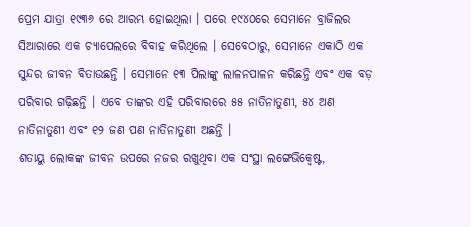ପ୍ରେମ ଯାତ୍ରା ୧୯୩୬ ରେ ଆରମ୍ଭ ହୋଇଥିଲା । ପରେ ୧୯୪୦ରେ ସେମାନେ ବ୍ରାଜିଲର ସିଆରାରେ ଏକ ଚ୍ୟାପେଲରେ ବିବାହ କରିଥିଲେ । ସେବେଠାରୁ, ସେମାନେ ଏକାଠି ଏକ ସୁନ୍ଦର ଜୀବନ ବିତାଉଛନ୍ତି । ସେମାନେ ୧୩ ପିଲାଙ୍କୁ ଲାଳନପାଳନ କରିଛନ୍ତି ଏବଂ ଏକ ବଡ଼ ପରିବାର ଗଢ଼ିଛନ୍ତି । ଏବେ ତାଙ୍କର ଏହି ପରିବାରରେ ୫୫ ନାତିନାତୁଣୀ, ୫୪ ଅଣ ନାତିନାତୁଣୀ ଏବଂ ୧୨ ଜଣ ପଣ ନାତିନାତୁଣୀ ଅଛନ୍ତି ।
ଶତାୟୁ ଲୋକଙ୍କ ଜୀବନ ଉପରେ ନଜର ରଖୁଥିବା ଏକ ସଂସ୍ଥା ଲଙ୍ଗେଭିକ୍ୱେଷ୍ଟ,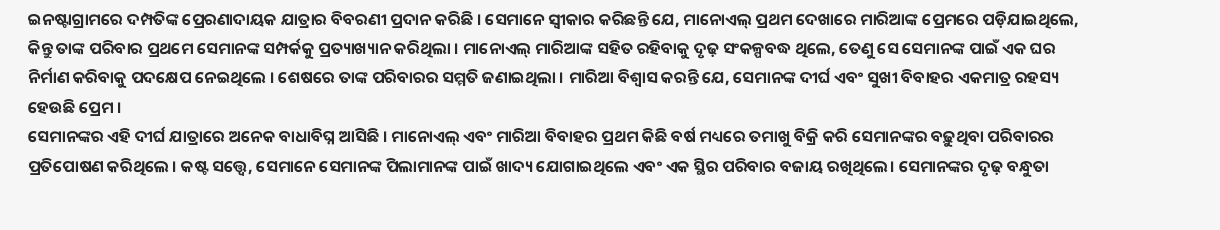ଇନଷ୍ଟାଗ୍ରାମରେ ଦମ୍ପତିଙ୍କ ପ୍ରେରଣାଦାୟକ ଯାତ୍ରାର ବିବରଣୀ ପ୍ରଦାନ କରିଛି । ସେମାନେ ସ୍ୱୀକାର କରିଛନ୍ତି ଯେ, ମାନୋଏଲ୍ ପ୍ରଥମ ଦେଖାରେ ମାରିଆଙ୍କ ପ୍ରେମରେ ପଡ଼ିଯାଇଥିଲେ, କିନ୍ତୁ ତାଙ୍କ ପରିବାର ପ୍ରଥମେ ସେମାନଙ୍କ ସମ୍ପର୍କକୁ ପ୍ରତ୍ୟାଖ୍ୟାନ କରିଥିଲା । ମାନୋଏଲ୍ ମାରିଆଙ୍କ ସହିତ ରହିବାକୁ ଦୃଢ଼ ସଂକଳ୍ପବଦ୍ଧ ଥିଲେ, ତେଣୁ ସେ ସେମାନଙ୍କ ପାଇଁ ଏକ ଘର ନିର୍ମାଣ କରିବାକୁ ପଦକ୍ଷେପ ନେଇଥିଲେ । ଶେଷରେ ତାଙ୍କ ପରିବାରର ସମ୍ମତି ଜଣାଇଥିଲା । ମାରିଆ ବିଶ୍ୱାସ କରନ୍ତି ଯେ, ସେମାନଙ୍କ ଦୀର୍ଘ ଏବଂ ସୁଖୀ ବିବାହର ଏକମାତ୍ର ରହସ୍ୟ ହେଉଛି ପ୍ରେମ ।
ସେମାନଙ୍କର ଏହି ଦୀର୍ଘ ଯାତ୍ରାରେ ଅନେକ ବାଧାବିଘ୍ନ ଆସିଛି । ମାନୋଏଲ୍ ଏବଂ ମାରିଆ ବିବାହର ପ୍ରଥମ କିଛି ବର୍ଷ ମଧ୍ୟରେ ତମାଖୁ ବିକ୍ରି କରି ସେମାନଙ୍କର ବଢ଼ୁଥିବା ପରିବାରର ପ୍ରତିପୋଷଣ କରିଥିଲେ । କଷ୍ଟ ସତ୍ତ୍ୱେ, ସେମାନେ ସେମାନଙ୍କ ପିଲାମାନଙ୍କ ପାଇଁ ଖାଦ୍ୟ ଯୋଗାଇଥିଲେ ଏବଂ ଏକ ସ୍ଥିର ପରିବାର ବଜାୟ ରଖିଥିଲେ। ସେମାନଙ୍କର ଦୃଢ଼ ବନ୍ଧୁତା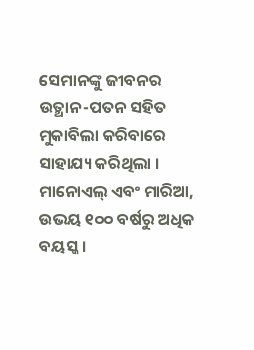ସେମାନଙ୍କୁ ଜୀବନର ଉତ୍ଥାନ-ପତନ ସହିତ ମୁକାବିଲା କରିବାରେ ସାହାଯ୍ୟ କରିଥିଲା । ମାନୋଏଲ୍ ଏବଂ ମାରିଆ, ଉଭୟ ୧୦୦ ବର୍ଷରୁ ଅଧିକ ବୟସ୍କ ।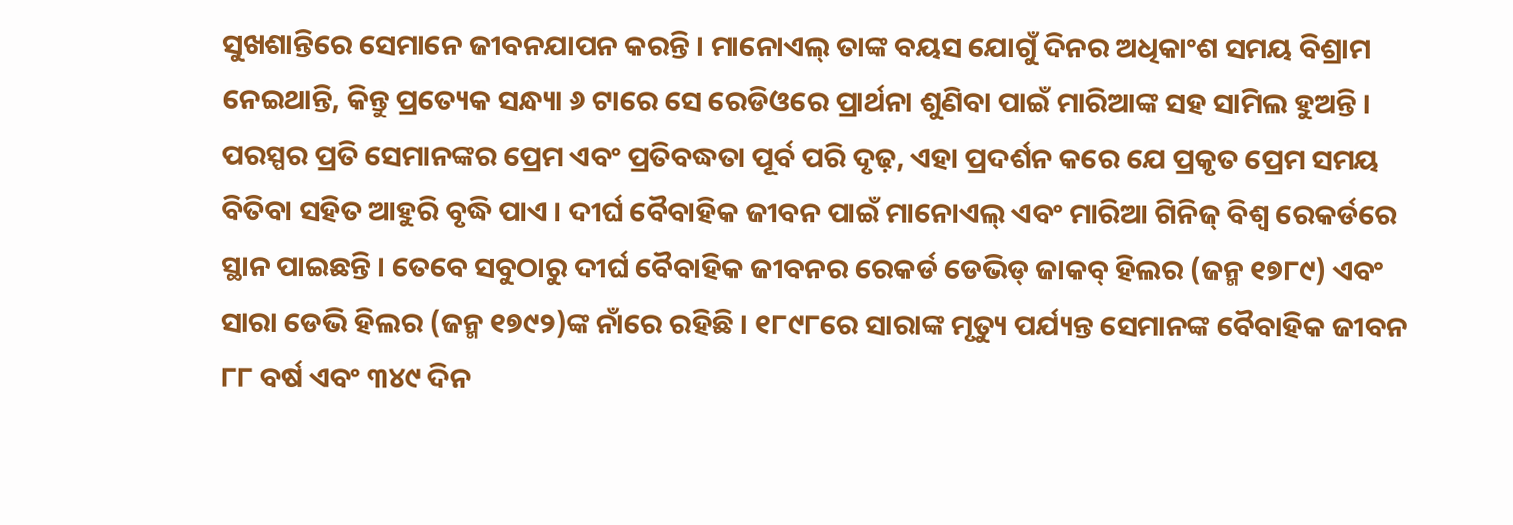ସୁଖଶାନ୍ତିରେ ସେମାନେ ଜୀବନଯାପନ କରନ୍ତି । ମାନୋଏଲ୍ ତାଙ୍କ ବୟସ ଯୋଗୁଁ ଦିନର ଅଧିକାଂଶ ସମୟ ବିଶ୍ରାମ ନେଇଥାନ୍ତି, କିନ୍ତୁ ପ୍ରତ୍ୟେକ ସନ୍ଧ୍ୟା ୬ ଟାରେ ସେ ରେଡିଓରେ ପ୍ରାର୍ଥନା ଶୁଣିବା ପାଇଁ ମାରିଆଙ୍କ ସହ ସାମିଲ ହୁଅନ୍ତି ।
ପରସ୍ପର ପ୍ରତି ସେମାନଙ୍କର ପ୍ରେମ ଏବଂ ପ୍ରତିବଦ୍ଧତା ପୂର୍ବ ପରି ଦୃଢ଼, ଏହା ପ୍ରଦର୍ଶନ କରେ ଯେ ପ୍ରକୃତ ପ୍ରେମ ସମୟ ବିତିବା ସହିତ ଆହୁରି ବୃଦ୍ଧି ପାଏ । ଦୀର୍ଘ ବୈବାହିକ ଜୀବନ ପାଇଁ ମାନୋଏଲ୍ ଏବଂ ମାରିଆ ଗିନିଜ୍ ବିଶ୍ୱ ରେକର୍ଡରେ ସ୍ଥାନ ପାଇଛନ୍ତି । ତେବେ ସବୁଠାରୁ ଦୀର୍ଘ ବୈବାହିକ ଜୀବନର ରେକର୍ଡ ଡେଭିଡ୍ ଜାକବ୍ ହିଲର (ଜନ୍ମ ୧୭୮୯) ଏବଂ ସାରା ଡେଭି ହିଲର (ଜନ୍ମ ୧୭୯୨)ଙ୍କ ନାଁରେ ରହିଛି । ୧୮୯୮ରେ ସାରାଙ୍କ ମୃତ୍ୟୁ ପର୍ଯ୍ୟନ୍ତ ସେମାନଙ୍କ ବୈବାହିକ ଜୀବନ ୮୮ ବର୍ଷ ଏବଂ ୩୪୯ ଦିନ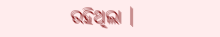ରହିଥିଲା ।